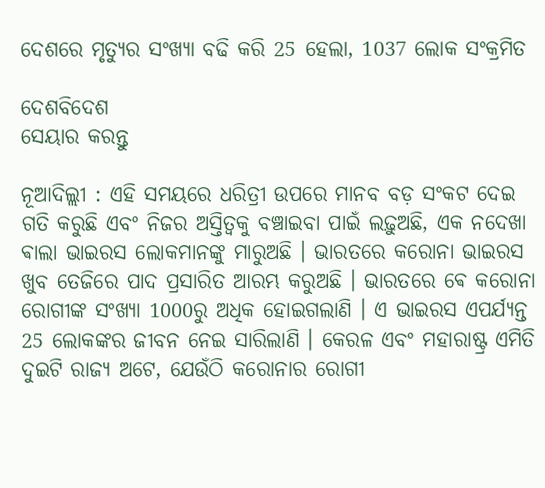ଦେଶରେ ମୃତ୍ୟୁର ସଂଖ୍ୟା ବଢି କରି 25 ହେଲା, 1037 ଲୋକ ସଂକ୍ରମିତ

ଦେଶବିଦେଶ
ସେୟାର କରନ୍ତୁ

ନୂଆଦିଲ୍ଲୀ : ଏହି ସମୟରେ ଧରିତ୍ରୀ ଉପରେ ମାନବ ବଡ଼ ସଂକଟ ଦେଇ ଗତି କରୁଛି ଏବଂ ନିଜର ଅସ୍ତିତ୍ଵକୁ ବଞ୍ଚାଇବା ପାଇଁ ଲଢ଼ୁଅଛି, ଏକ ନଦେଖା ଵାଲା ଭାଇରସ ଲୋକମାନଙ୍କୁ ମାରୁଅଛି । ଭାରତରେ କରୋନା ଭାଇରସ ଖୁବ ତେଜିରେ ପାଦ ପ୍ରସାରିତ ଆରମ୍ଭ କରୁଅଛି । ଭାରତରେ ଵେ କରୋନା ରୋଗୀଙ୍କ ସଂଖ୍ୟା 1000ରୁ ଅଧିକ ହୋଇଗଲାଣି । ଏ ଭାଇରସ ଏପର୍ଯ୍ୟନ୍ତ 25 ଲୋକଙ୍କର ଜୀବନ ନେଇ ସାରିଲାଣି । କେରଳ ଏବଂ ମହାରାଷ୍ଟ୍ର ଏମିତି ଦୁଇଟି ରାଜ୍ୟ ଅଟେ, ଯେଉଁଠି କରୋନାର ରୋଗୀ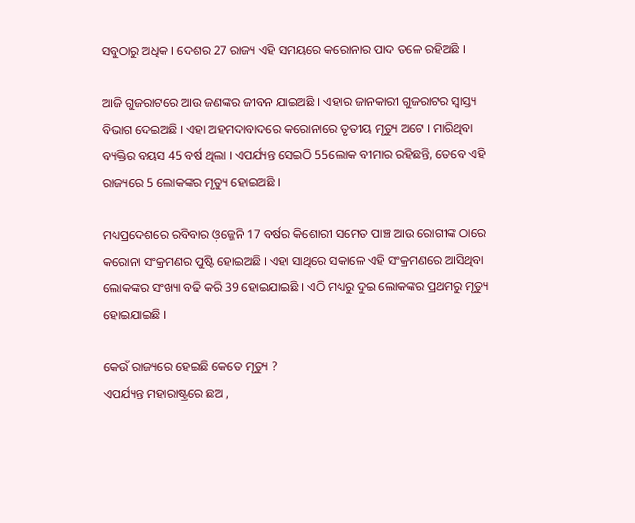ସବୁଠାରୁ ଅଧିକ । ଦେଶର 27 ରାଜ୍ୟ ଏହି ସମୟରେ କରୋନାର ପାଦ ତଳେ ରହିଅଛି ।

ଆଜି ଗୁଜରାଟରେ ଆଉ ଜଣଙ୍କର ଜୀବନ ଯାଇଅଛି । ଏହାର ଜାନକାରୀ ଗୁଜରାଟର ସ୍ଵାସ୍ତ୍ୟ ବିଭାଗ ଦେଇଅଛି । ଏହା ଅହମଦାବାଦରେ କରୋନାରେ ତୃତୀୟ ମୃତ୍ୟୁ ଅଟେ । ମାରିଥିବା ବ୍ୟକ୍ତିର ବୟସ 45 ବର୍ଷ ଥିଲା । ଏପର୍ଯ୍ୟନ୍ତ ସେଇଠି 55ଲୋକ ବୀମାର ରହିଛନ୍ତି, ତେବେ ଏହି ରାଜ୍ୟରେ 5 ଲୋକଙ୍କର ମୃତ୍ୟୁ ହୋଇଅଛି ।

ମଧ୍ୟପ୍ରଦେଶରେ ରବିବାର ଓ଼ଜ୍ଜେନି 17 ବର୍ଷର କିଶୋରୀ ସମେତ ପାଞ୍ଚ ଆଉ ରୋଗୀଙ୍କ ଠାରେ କରୋନା ସଂକ୍ରମଣର ପୁଷ୍ଟି ହୋଇଅଛି । ଏହା ସାଥିରେ ସକାଳେ ଏହି ସଂକ୍ରମଣରେ ଆସିଥିବା ଲୋକଙ୍କର ସଂଖ୍ୟା ବଢି କରି 39 ହୋଇଯାଇଛି । ଏଠି ମଧ୍ୟରୁ ଦୁଇ ଲୋକଙ୍କର ପ୍ରଥମରୁ ମୃତ୍ୟୁ ହୋଇଯାଇଛି ।

କେଉଁ ରାଜ୍ୟରେ ହେଇଛି କେତେ ମୃତ୍ୟୁ ?
ଏପର୍ଯ୍ୟନ୍ତ ମହାରାଷ୍ଟ୍ରରେ ଛଅ ,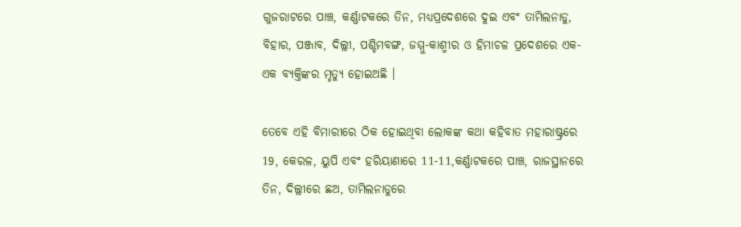ଗୁଜରାଟରେ ପାଞ୍ଚ, କର୍ଣ୍ଣାଟକରେ ତିନ, ମଧ୍ୟପ୍ରଦେଶରେ ଦୁଇ ଏବଂ ତାମିଲନାଡୁ, ବିହାର, ପଞ୍ଜାବ, ଦିଲ୍ଲୀ, ପଶ୍ଚିମବଙ୍ଗ, ଜମ୍ମୁ-କାଶ୍ମୀର ଓ ହିମାଚଳ ପ୍ରଦେଶରେ ଏକ-ଏକ ବ୍ୟକ୍ତିଙ୍କର ମୃତ୍ୟୁ ହୋଇଅଛି ।

ତେବେ ଏହି ବିମାରୀରେ ଠିକ ହୋଇଥିବା ଲୋକଙ୍କ କଥା କହିବାତ ମହାରାଷ୍ଟ୍ରରେ 19, କେରଳ, ୟୁପି ଏବଂ ହରିୟାଣାରେ 11-11,କର୍ଣ୍ଣାଟକରେ ପାଞ୍ଚ, ରାଜସ୍ଥାନରେ ତିନ, ଦିଲ୍ଲୀରେ ଛଅ, ତାମିଲନାଡୁରେ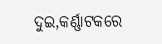ଦୁଇ,କର୍ଣ୍ଣାଟକରେ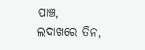ପାଞ୍ଚ, ଲଦାଖରେ ତିନ,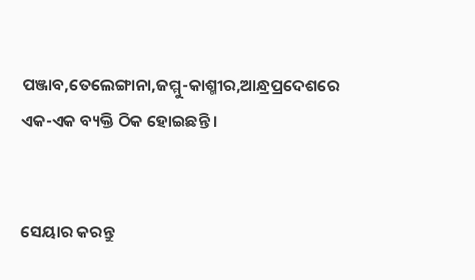ପଞ୍ଜାବ,ତେଲେଙ୍ଗାନା,ଜମ୍ମୁ-କାଶ୍ମୀର,ଆନ୍ଧ୍ରପ୍ରଦେଶରେ ଏକ-ଏକ ବ୍ୟକ୍ତି ଠିକ ହୋଇଛନ୍ତି ।


ସେୟାର କରନ୍ତୁ